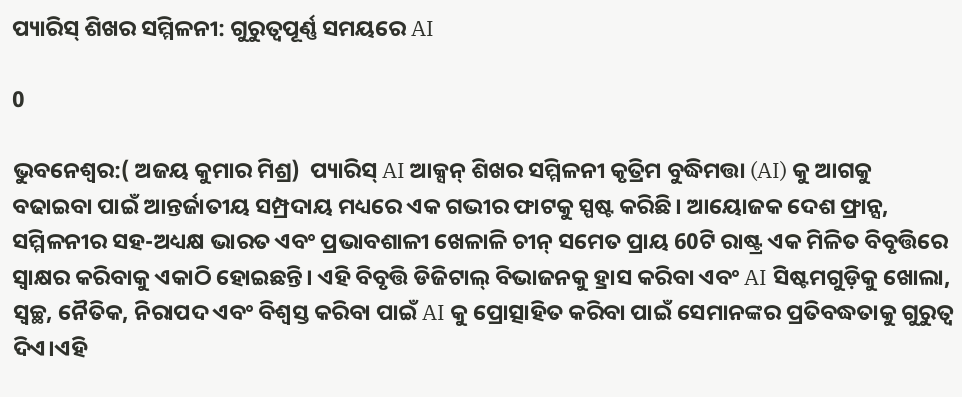ପ୍ୟାରିସ୍ ଶିଖର ସମ୍ମିଳନୀ: ଗୁରୁତ୍ୱପୂର୍ଣ୍ଣ ସମୟରେ AI

0

ଭୁବନେଶ୍ୱର:( ଅଜୟ କୁମାର ମିଶ୍ର)  ପ୍ୟାରିସ୍ AI ଆକ୍ସନ୍ ଶିଖର ସମ୍ମିଳନୀ କୃତ୍ରିମ ବୁଦ୍ଧିମତ୍ତା (AI) କୁ ଆଗକୁ ବଢାଇବା ପାଇଁ ଆନ୍ତର୍ଜାତୀୟ ସମ୍ପ୍ରଦାୟ ମଧ୍ୟରେ ଏକ ଗଭୀର ଫାଟକୁ ସ୍ପଷ୍ଟ କରିଛି। ଆୟୋଜକ ଦେଶ ଫ୍ରାନ୍ସ, ସମ୍ମିଳନୀର ସହ-ଅଧ୍ୟକ୍ଷ ଭାରତ ଏବଂ ପ୍ରଭାବଶାଳୀ ଖେଳାଳି ଚୀନ୍ ସମେତ ପ୍ରାୟ 60ଟି ରାଷ୍ଟ୍ର ଏକ ମିଳିତ ବିବୃତ୍ତିରେ ସ୍ୱାକ୍ଷର କରିବାକୁ ଏକାଠି ହୋଇଛନ୍ତି। ଏହି ବିବୃତ୍ତି ଡିଜିଟାଲ୍ ବିଭାଜନକୁ ହ୍ରାସ କରିବା ଏବଂ AI ସିଷ୍ଟମଗୁଡ଼ିକୁ ଖୋଲା, ସ୍ୱଚ୍ଛ, ନୈତିକ, ନିରାପଦ ଏବଂ ବିଶ୍ୱସ୍ତ କରିବା ପାଇଁ AI କୁ ପ୍ରୋତ୍ସାହିତ କରିବା ପାଇଁ ସେମାନଙ୍କର ପ୍ରତିବଦ୍ଧତାକୁ ଗୁରୁତ୍ୱ ଦିଏ।ଏହି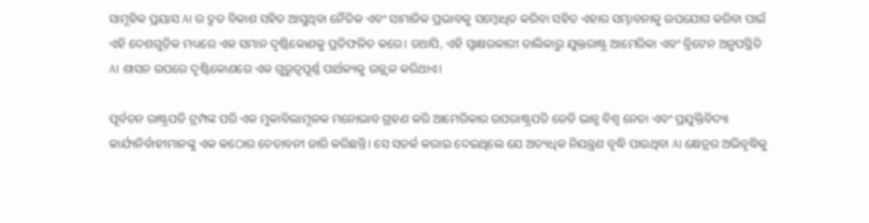ସାମୂହିକ ପ୍ରୟାସ AI ର ଦ୍ରୁତ ବିକାଶ ସହିତ ଆସୁଥିବା ନୈତିକ ଏବଂ ସାମାଜିକ ପ୍ରଭାବକୁ ସମ୍ବୋଧିତ କରିବା ସହିତ ଏହାର ସମ୍ଭାବନାକୁ ଉପଯୋଗ କରିବା ପାଇଁ ଏହି ଦେଶଗୁଡ଼ିକ ମଧ୍ୟରେ ଏକ ସମାନ ଦୃଷ୍ଟିକୋଣକୁ ପ୍ରତିଫଳିତ କରେ। ତଥାପି, ଏହି ସ୍ୱାକ୍ଷରକାରୀ ତାଲିକାରୁ ଯୁକ୍ତରାଷ୍ଟ୍ର ଆମେରିକା ଏବଂ ବ୍ରିଟେନ ଅନୁପସ୍ଥିତି AI ଶାସନ ଉପରେ ଦୃଷ୍ଟିକୋଣରେ ଏକ ଗୁରୁତ୍ୱପୂର୍ଣ୍ଣ ପାର୍ଥକ୍ୟକୁ ଉଜ୍ଜ୍ୱଳ କରିଥାଏ।

ପୂର୍ବତନ ରାଷ୍ଟ୍ରପତି ଟ୍ରମ୍ପଙ୍କ ପରି ଏକ ମୁକାବିଲାମୂଳକ ମନୋଭାବ ଗ୍ରହଣ କରି ଆମେରିକାର ଉପରାଷ୍ଟ୍ରପତି ଜେଡି ଭାନ୍ସ ବିଶ୍ୱ ନେତା ଏବଂ ପ୍ରଯୁକ୍ତିବିଦ୍ୟା କାର୍ଯ୍ୟନିର୍ବାହୀମାନଙ୍କୁ ଏକ କଠୋର ଚେତାବନୀ ଜାରି କରିଛନ୍ତି। ସେ ସତର୍କ କରାଇ ଦେଇଥିଲେ ଯେ ଅତ୍ୟଧିକ ନିୟନ୍ତ୍ରଣ ବୃଦ୍ଧି ପାଉଥିବା AI କ୍ଷେତ୍ରର ଅଭିବୃଦ୍ଧିକୁ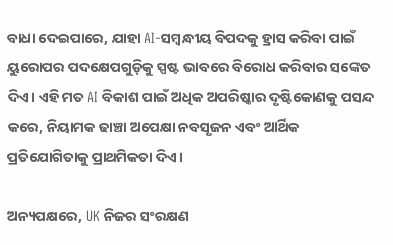ବାଧା ଦେଇପାରେ, ଯାହା AI-ସମ୍ବନ୍ଧୀୟ ବିପଦକୁ ହ୍ରାସ କରିବା ପାଇଁ ୟୁରୋପର ପଦକ୍ଷେପଗୁଡ଼ିକୁ ସ୍ପଷ୍ଟ ଭାବରେ ବିରୋଧ କରିବାର ସଙ୍କେତ ଦିଏ। ଏହି ମତ AI ବିକାଶ ପାଇଁ ଅଧିକ ଅପରିଷ୍କାର ଦୃଷ୍ଟିକୋଣକୁ ପସନ୍ଦ କରେ, ନିୟାମକ ଢାଞ୍ଚା ଅପେକ୍ଷା ନବସୃଜନ ଏବଂ ଆର୍ଥିକ ପ୍ରତିଯୋଗିତାକୁ ପ୍ରାଥମିକତା ଦିଏ।

ଅନ୍ୟପକ୍ଷରେ, UK ନିଜର ସଂରକ୍ଷଣ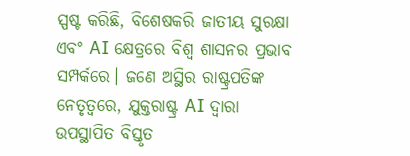ସ୍ପଷ୍ଟ କରିଛି, ବିଶେଷକରି ଜାତୀୟ ସୁରକ୍ଷା ଏବଂ AI କ୍ଷେତ୍ରରେ ବିଶ୍ୱ ଶାସନର ପ୍ରଭାବ ସମ୍ପର୍କରେ। ଜଣେ ଅସ୍ଥିର ରାଷ୍ଟ୍ରପତିଙ୍କ ନେତୃତ୍ୱରେ, ଯୁକ୍ତରାଷ୍ଟ୍ର AI ଦ୍ୱାରା ଉପସ୍ଥାପିତ ବିସ୍ତୃତ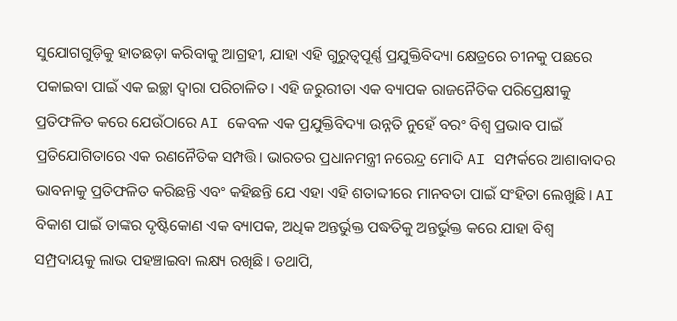ସୁଯୋଗଗୁଡ଼ିକୁ ହାତଛଡ଼ା କରିବାକୁ ଆଗ୍ରହୀ, ଯାହା ଏହି ଗୁରୁତ୍ୱପୂର୍ଣ୍ଣ ପ୍ରଯୁକ୍ତିବିଦ୍ୟା କ୍ଷେତ୍ରରେ ଚୀନକୁ ପଛରେ ପକାଇବା ପାଇଁ ଏକ ଇଚ୍ଛା ଦ୍ୱାରା ପରିଚାଳିତ। ଏହି ଜରୁରୀତା ଏକ ବ୍ୟାପକ ରାଜନୈତିକ ପରିପ୍ରେକ୍ଷୀକୁ ପ୍ରତିଫଳିତ କରେ ଯେଉଁଠାରେ AI କେବଳ ଏକ ପ୍ରଯୁକ୍ତିବିଦ୍ୟା ଉନ୍ନତି ନୁହେଁ ବରଂ ବିଶ୍ୱ ପ୍ରଭାବ ପାଇଁ ପ୍ରତିଯୋଗିତାରେ ଏକ ରଣନୈତିକ ସମ୍ପତ୍ତି। ଭାରତର ପ୍ରଧାନମନ୍ତ୍ରୀ ନରେନ୍ଦ୍ର ମୋଦି AI ସମ୍ପର୍କରେ ଆଶାବାଦର ଭାବନାକୁ ପ୍ରତିଫଳିତ କରିଛନ୍ତି ଏବଂ କହିଛନ୍ତି ଯେ ଏହା ଏହି ଶତାବ୍ଦୀରେ ମାନବତା ପାଇଁ ସଂହିତା ଲେଖୁଛି। AI ବିକାଶ ପାଇଁ ତାଙ୍କର ଦୃଷ୍ଟିକୋଣ ଏକ ବ୍ୟାପକ, ଅଧିକ ଅନ୍ତର୍ଭୁକ୍ତ ପଦ୍ଧତିକୁ ଅନ୍ତର୍ଭୁକ୍ତ କରେ ଯାହା ବିଶ୍ୱ ସମ୍ପ୍ରଦାୟକୁ ଲାଭ ପହଞ୍ଚାଇବା ଲକ୍ଷ୍ୟ ରଖିଛି। ତଥାପି,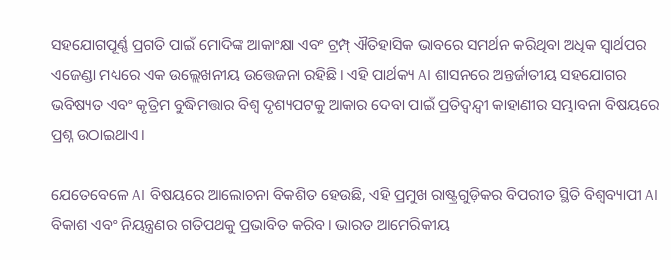ସହଯୋଗପୂର୍ଣ୍ଣ ପ୍ରଗତି ପାଇଁ ମୋଦିଙ୍କ ଆକାଂକ୍ଷା ଏବଂ ଟ୍ରମ୍ପ୍ ଐତିହାସିକ ଭାବରେ ସମର୍ଥନ କରିଥିବା ଅଧିକ ସ୍ୱାର୍ଥପର ଏଜେଣ୍ଡା ମଧ୍ୟରେ ଏକ ଉଲ୍ଲେଖନୀୟ ଉତ୍ତେଜନା ରହିଛି। ଏହି ପାର୍ଥକ୍ୟ AI ଶାସନରେ ଅନ୍ତର୍ଜାତୀୟ ସହଯୋଗର ଭବିଷ୍ୟତ ଏବଂ କୃତ୍ରିମ ବୁଦ୍ଧିମତ୍ତାର ବିଶ୍ୱ ଦୃଶ୍ୟପଟକୁ ଆକାର ଦେବା ପାଇଁ ପ୍ରତିଦ୍ୱନ୍ଦ୍ୱୀ କାହାଣୀର ସମ୍ଭାବନା ବିଷୟରେ ପ୍ରଶ୍ନ ଉଠାଇଥାଏ।

ଯେତେବେଳେ AI ବିଷୟରେ ଆଲୋଚନା ବିକଶିତ ହେଉଛି, ଏହି ପ୍ରମୁଖ ରାଷ୍ଟ୍ରଗୁଡ଼ିକର ବିପରୀତ ସ୍ଥିତି ବିଶ୍ୱବ୍ୟାପୀ AI ବିକାଶ ଏବଂ ନିୟନ୍ତ୍ରଣର ଗତିପଥକୁ ପ୍ରଭାବିତ କରିବ। ଭାରତ ଆମେରିକୀୟ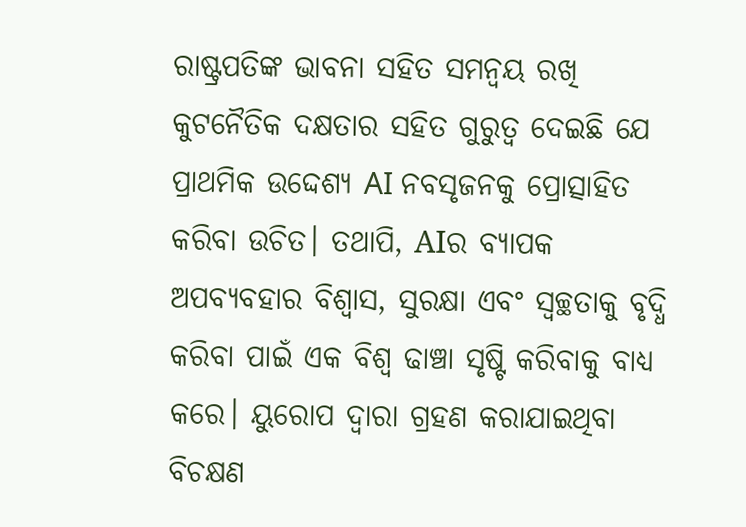ରାଷ୍ଟ୍ରପତିଙ୍କ ଭାବନା ସହିତ ସମନ୍ୱୟ ରଖି କୁଟନୈତିକ ଦକ୍ଷତାର ସହିତ ଗୁରୁତ୍ୱ ଦେଇଛି ଯେ ପ୍ରାଥମିକ ଉଦ୍ଦେଶ୍ୟ AI ନବସୃଜନକୁ ପ୍ରୋତ୍ସାହିତ କରିବା ଉଚିତ। ତଥାପି, AIର ବ୍ୟାପକ ଅପବ୍ୟବହାର ବିଶ୍ୱାସ, ସୁରକ୍ଷା ଏବଂ ସ୍ୱଚ୍ଛତାକୁ ବୃଦ୍ଧି କରିବା ପାଇଁ ଏକ ବିଶ୍ୱ ଢାଞ୍ଚା ସୃଷ୍ଟି କରିବାକୁ ବାଧ୍ୟ କରେ। ୟୁରୋପ ଦ୍ୱାରା ଗ୍ରହଣ କରାଯାଇଥିବା ବିଚକ୍ଷଣ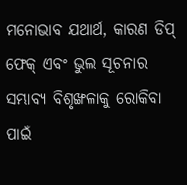ମନୋଭାବ ଯଥାର୍ଥ, କାରଣ ଡିପ୍ ଫେକ୍ ଏବଂ ଭୁଲ ସୂଚନାର ସମ୍ଭାବ୍ୟ ବିଶୃଙ୍ଖଳାକୁ ରୋକିବା ପାଇଁ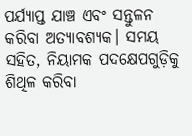ପର୍ଯ୍ୟାପ୍ତ ଯାଞ୍ଚ ଏବଂ ସନ୍ତୁଳନ କରିବା ଅତ୍ୟାବଶ୍ୟକ। ସମୟ ସହିତ, ନିୟାମକ ପଦକ୍ଷେପଗୁଡ଼ିକୁ ଶିଥିଳ କରିବା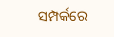ସମ୍ପର୍କରେ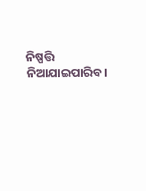ନିଷ୍ପତ୍ତି ନିଆଯାଇପାରିବ।